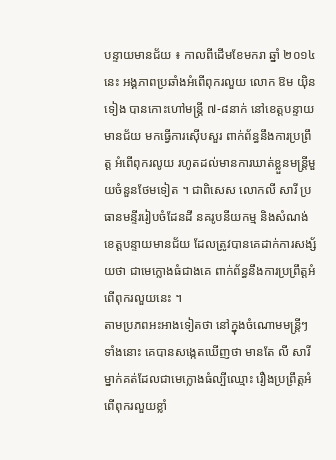បន្ទាយមានជ័យ ៖ កាលពីដើមខែមករា ឆ្នាំ ២០១៤ នេះ អង្គភាពប្រឆាំងអំពើពុករលួយ លោក ឱម យ៉ិនទៀង បានកោះហៅមន្ត្រី ៧-៨នាក់ នៅខេត្តបន្ទាយមានជ័យ មកធ្វើការស៊ើបសួរ ពាក់ព័ន្ធនឹងការប្រព្រឹត្ត អំពើពុករលូយ រហូតដល់មានការឃាត់ខ្លួនមន្ត្រីមួយចំនួនថែមទៀត ។ ជាពិសេស លោកលី សារី ប្រធានមន្ទីររៀបចំដែនដី នគរូបនីយកម្ម និងសំណង់ខេត្តបន្ទាយមានជ័យ ដែលត្រូវបានគេដាក់ការសង្ស័យថា ជាមេក្លោងធំជាងគេ ពាក់ព័ន្ធនឹងការប្រព្រឹត្តអំពើពុករលួយនេះ ។
តាមប្រភពអះអាងទៀតថា នៅក្នុងចំណោមមន្ត្រីៗទាំងនោះ គេបានសង្កេតឃើញថា មានតែ លី សារី ម្នាក់គត់ដែលជាមេក្លោងធំល្បីឈ្មោះ រឿងប្រព្រឹត្តអំពើពុករលួយខ្លាំ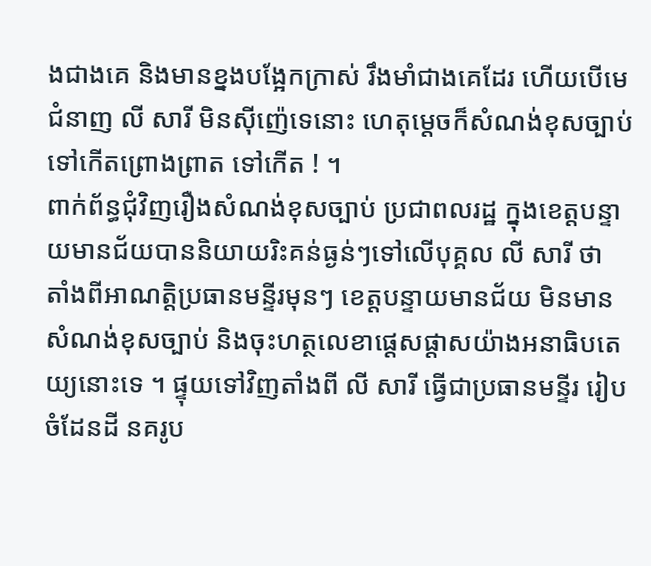ងជាងគេ និងមានខ្នងបង្អែកក្រាស់ រឹងមាំជាងគេដែរ ហើយបើមេជំនាញ លី សារី មិនស៊ីញ៉េទេនោះ ហេតុម្តេចក៏សំណង់ខុសច្បាប់ទៅកើតព្រោងព្រាត ទៅកើត ! ។
ពាក់ព័ន្ធជុំវិញរឿងសំណង់ខុសច្បាប់ ប្រជាពលរដ្ឋ ក្នុងខេត្តបន្ទាយមានជ័យបាននិយាយរិះគន់ធ្ងន់ៗទៅលើបុគ្គល លី សារី ថា តាំងពីអាណត្តិប្រធានមន្ទីរមុនៗ ខេត្តបន្ទាយមានជ័យ មិនមានសំណង់ខុសច្បាប់ និងចុះហត្ថលេខាផ្តេសផ្តាសយ៉ាងអនាធិបតេយ្យនោះទេ ។ ផ្ទុយទៅវិញតាំងពី លី សារី ធ្វើជាប្រធានមន្ទីរ រៀបចំដែនដី នគរូប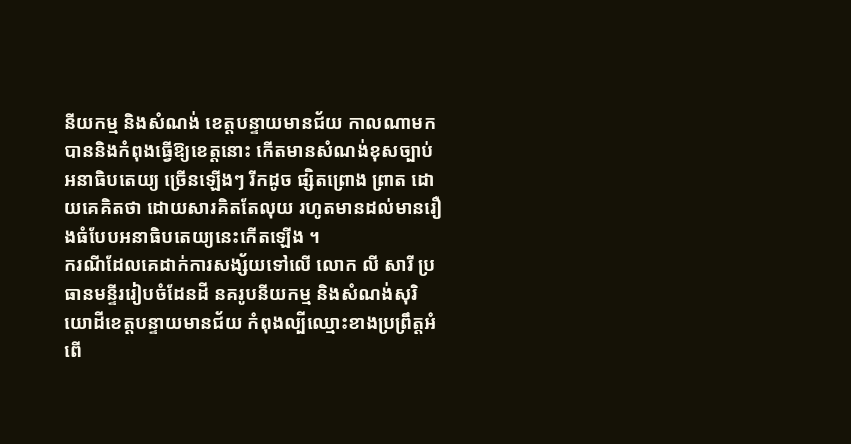នីយកម្ម និងសំណង់ ខេត្តបន្ទាយមានជ័យ កាលណាមក បាននិងកំពុងធ្វើឱ្យខេត្តនោះ កើតមានសំណង់ខុសច្បាប់អនាធិបតេយ្យ ច្រើនឡើងៗ រីកដូច ផ្សិតព្រោង ព្រាត ដោយគេគិតថា ដោយសារគិតតែលុយ រហូតមានដល់មានរឿងធំបែបអនាធិបតេយ្យនេះកើតឡើង ។
ករណីដែលគេដាក់ការសង្ស័យទៅលើ លោក លី សារី ប្រធានមន្ទីររៀបចំដែនដី នគរូបនីយកម្ម និងសំណង់សុរិយោដីខេត្តបន្ទាយមានជ័យ កំពុងល្បីឈ្មោះខាងប្រព្រឹត្តអំពើ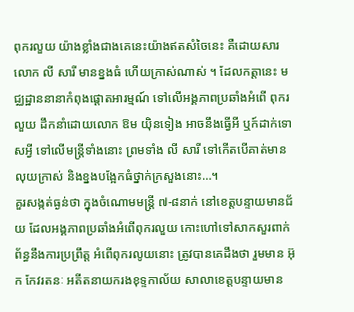ពុករលួយ យ៉ាងខ្លាំងជាងគេនេះយ៉ាងឥតសំចៃនេះ គឺដោយសារ លោក លី សារី មានខ្នងធំ ហើយក្រាស់ណាស់ ។ ដែលកត្តានេះ មជ្ឈដ្ឋាននានាកំពុងផ្តោតអារម្មណ៍ ទៅលើអង្គភាពប្រឆាំងអំពើ ពុករលួយ ដឹកនាំដោយលោក ឱម យ៉ិនទៀង អាចនឹងធ្វើអី ឬក៍ដាក់ទោសអ្វី ទៅលើមន្ត្រីទាំងនោះ ព្រមទាំង លី សារី ទៅកើតបើគាត់មានលុយក្រាស់ និងខ្នងបង្អែកធំថ្នាក់ក្រសួងនោះ…។
គួរសង្កត់ធ្ងន់ថា ក្នុងចំណោមមន្ត្រី ៧-៨នាក់ នៅខេត្តបន្ទាយមានជ័យ ដែលអង្គភាពប្រឆាំងអំពើពុករលួយ កោះហៅទៅសាកសួរពាក់ព័ន្ធនឹងការប្រព្រឹត្ត អំពើពុករលូយនោះ ត្រូវបានគេដឹងថា រួមមាន អ៊ុក កែវរតនៈ អតីតនាយករងខុទ្ទកាល័យ សាលាខេត្តបន្ទាយមាន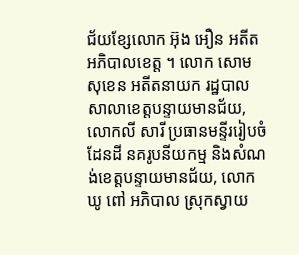ជ័យខ្សែលោក អ៊ុង អឿន អតីតអភិបាលខេត្ត ។ លោក សោម សុខេន អតីតនាយក រដ្ឋបាលសាលាខេត្តបន្ទាយមានជ័យ, លោកលី សារី ប្រធានមន្ទីររៀបចំដែនដី នគរូបនីយកម្ម និងសំណង់ខេត្តបន្ទាយមានជ័យ, លោក ឃូ ពៅ អភិបាល ស្រុកស្វាយ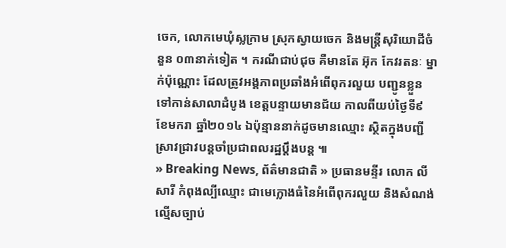ចេក, លោកមេឃុំស្លក្រាម ស្រុកស្វាយចេក និងមន្ត្រីសុរិយោដីចំនួន ០៣នាក់ទៀត ។ ករណីជាប់ជុច គឺមានតែ អ៊ុក កែវរតនៈ ម្នាក់ប៉ុណ្ណោះ ដែលត្រូវអង្គភាពប្រឆាំងអំពើពុករលួយ បញ្ជូនខ្លួនទៅកាន់សាលាដំបូង ខេត្តបន្ទាយមានជ័យ កាលពីយប់ថ្ងៃទី៩ ខែមករា ឆ្នាំ២០១៤ ឯប៉ុន្មាននាក់ដូចមានឈ្មោះ ស្ថិតក្នុងបញ្ជីស្រាវជ្រាវបន្តចាំប្រជាពលរដ្ឋប្តឹងបន្ត ៕
» Breaking News, ព័ត៌មានជាតិ » ប្រធានមន្ទីរ លោក លី សារី កំពុងល្បីឈ្មោះ ជាមេក្លោងធំនៃអំពើពុករលួយ និងសំណង់ល្មើសច្បាប់